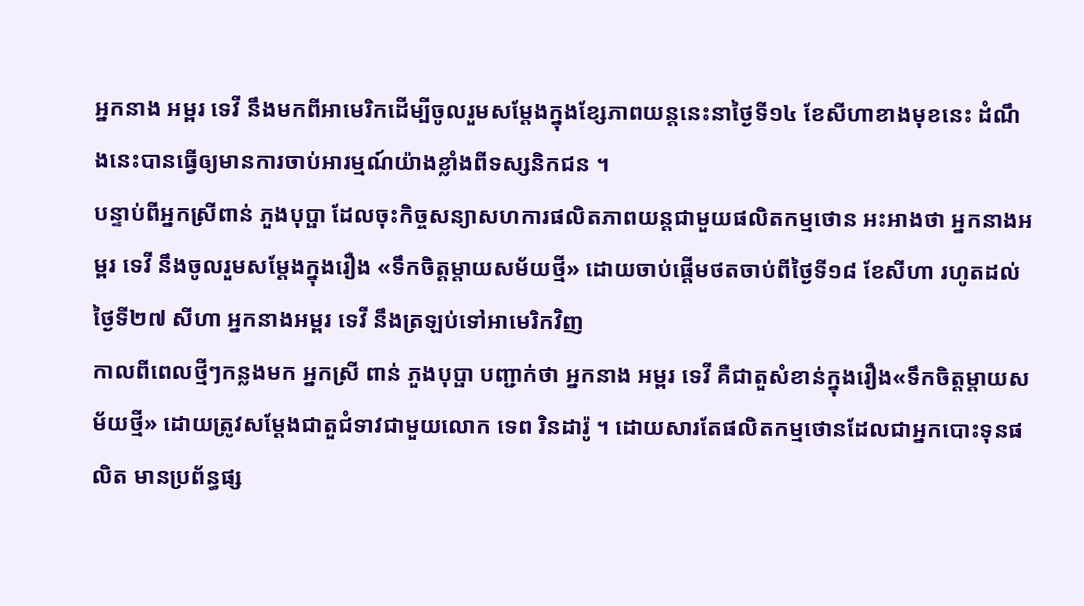អ្នកនាង អម្ពរ ទេវី នឹងមកពីអាមេរិកដើម្បីចូលរួមសម្តែងក្នុងខ្សែភាពយន្តនេះនាថ្ងៃទី១៤ ខែសីហាខាងមុខនេះ ដំណឹងនេះបានធ្វើឲ្យមានការចាប់អារម្មណ៍យ៉ាងខ្លាំងពីទស្សនិកជន ។
បន្ទាប់ពីអ្នកស្រីពាន់ ភួងបុប្ផា ដែលចុះកិច្ចសន្យាសហការផលិតភាពយន្តជាមួយផលិតកម្មថោន អះអាងថា អ្នកនាងអម្ពរ ទេវី នឹងចូលរួមសម្តែងក្នុងរឿង «ទឹកចិត្តម្តាយសម័យថ្មី» ដោយចាប់ផ្តើមថតចាប់ពីថ្ងៃទី១៨ ខែសីហា រហូតដល់ថ្ងៃទី២៧ សីហា អ្នកនាងអម្ពរ ទេវី នឹងត្រឡប់ទៅអាមេរិកវិញ
កាលពីពេលថ្មីៗកន្លងមក អ្នកស្រី ពាន់ ភួងបុប្ផា បញ្ជាក់ថា អ្នកនាង អម្ពរ ទេវី គឺជាតួសំខាន់ក្នុងរឿង«ទឹកចិត្តម្តាយសម័យថ្មី» ដោយត្រូវសម្ដែងជាតួជំទាវជាមួយលោក ទេព រិនដារ៉ូ ។ ដោយសារតែផលិតកម្មថោនដែលជាអ្នកបោះទុនផលិត មានប្រព័ន្ធផ្ស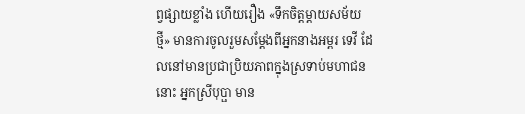ព្វផ្សាយខ្លាំង ហើយរឿង «ទឹកចិត្តម្តាយសម័យថ្មី» មានការចូលរួមសម្តែងពីអ្នកនាងអម្ពរ ទេវី ដែលនៅមានប្រជាប្រិយភាពក្នុងស្រទាប់មហាជននោះ អ្នកស្រីបុប្ផា មាន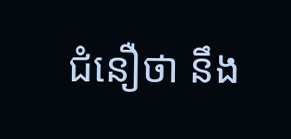ជំនឿថា នឹង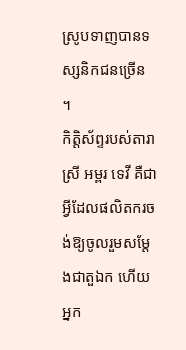ស្រូបទាញបានទស្សនិកជនច្រើន ។
កិត្តិស័ព្ទរបស់តារាស្រី អម្ពរ ទេវី គឺជាអ្វីដែលផលិតករចង់ឱ្យចូលរួមសម្ដែងជាតួឯក ហើយអ្នក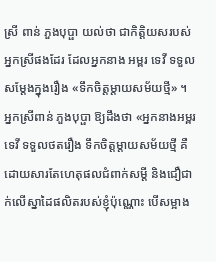ស្រី ពាន់ ភួងបុប្ផា យល់ថា ជាកិត្តិយសរបស់អ្នកស្រីផងដែរ ដែលអ្នកនាង អម្ពរ ទេវី ទទួលសម្តែងក្នុងរឿង «ទឹកចិត្តម្តាយសម័យថ្មី» ។
អ្នកស្រីពាន់ ភួងបុប្ផា ឱ្យដឹងថា «អ្នកនាងអម្ពរ ទេវី ទទួលថតរឿង ទឹកចិត្តម្ដាយសម័យថ្មី គឺដោយសារតែហេតុផលជំពាក់សម្ដី និងជឿជាក់លើស្នាដៃផលិតរបស់ខ្ញុំប៉ុណ្ណោះ បើសម្អាង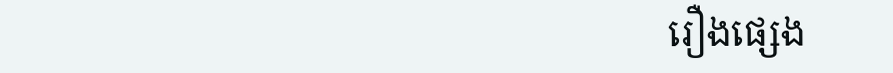រឿងផ្សេង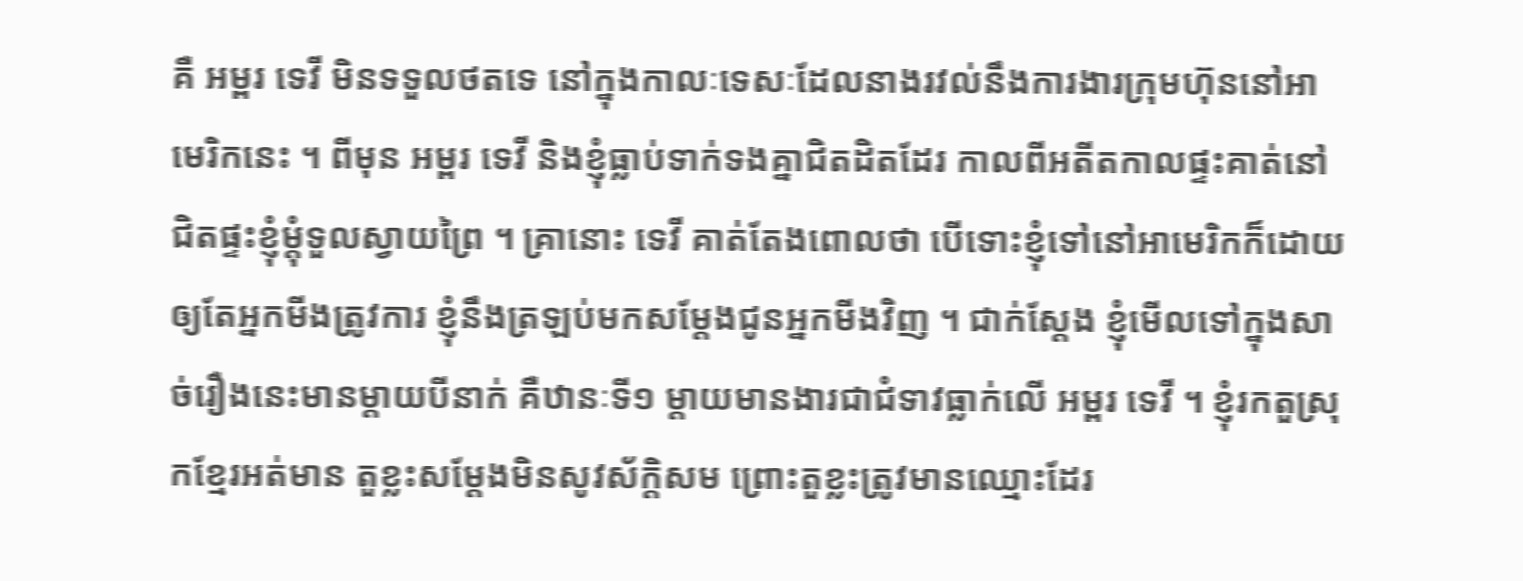គឺ អម្ពរ ទេវី មិនទទួលថតទេ នៅក្នុងកាលៈទេសៈដែលនាងរវល់នឹងការងារក្រុមហ៊ុននៅអាមេរិកនេះ ។ ពីមុន អម្ពរ ទេវី និងខ្ញុំធ្លាប់ទាក់ទងគ្នាជិតដិតដែរ កាលពីអតីតកាលផ្ទះគាត់នៅជិតផ្ទះខ្ញុំម្តុំទួលស្វាយព្រៃ ។ គ្រានោះ ទេវី គាត់តែងពោលថា បើទោះខ្ញុំទៅនៅអាមេរិកក៏ដោយ ឲ្យតែអ្នកមីងត្រូវការ ខ្ញុំនឹងត្រឡប់មកសម្តែងជូនអ្នកមីងវិញ ។ ជាក់ស្តែង ខ្ញុំមើលទៅក្នុងសាច់រឿងនេះមានម្តាយបីនាក់ គឺឋានៈទី១ ម្តាយមានងារជាជំទាវធ្លាក់លើ អម្ពរ ទេវី ។ ខ្ញុំរកតួស្រុកខ្មែរអត់មាន តួខ្លះសម្តែងមិនសូវស័ក្តិសម ព្រោះតួខ្លះត្រូវមានឈ្មោះដែរ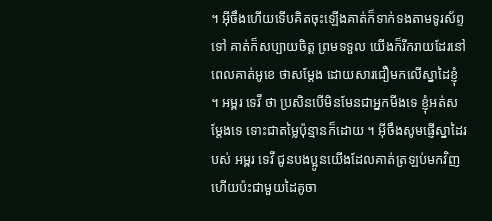។ អ៊ីចឹងហើយទើបគិតចុះឡើងគាត់ក៏ទាក់ទងតាមទូរស័ព្ទទៅ គាត់ក៏សប្បាយចិត្ត ព្រមទទួល យើងក៏រីករាយដែរនៅពេលគាត់អូខេ ថាសម្តែង ដោយសារជឿមកលើស្នាដៃខ្ញុំ ។ អម្ពរ ទេវី ថា ប្រសិនបើមិនមែនជាអ្នកមីងទេ ខ្ញុំអត់សម្តែងទេ ទោះជាតម្លៃប៉ុន្មានក៏ដោយ ។ អ៊ីចឹងសូមផ្ញើស្នាដៃរបស់ អម្ពរ ទេវី ជូនបងប្អូនយើងដែលគាត់ត្រឡប់មកវិញ ហើយប៉ះជាមួយដៃគូចា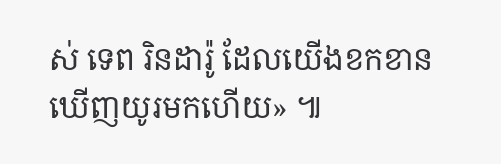ស់ ទេព រិនដារ៉ូ ដែលយើងខកខានឃើញយូរមកហើយ» ៕